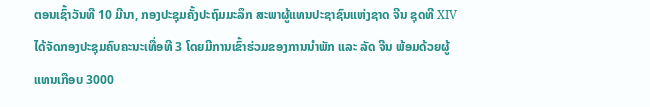ຕອນເຊົ້າວັນທີ 10 ມີນາ, ກອງປະຊຸມຄັ້ງປະຖົມມະລຶກ ສະພາຜູ້ແທນປະຊາຊົນແຫ່ງຊາດ ຈີນ ຊຸດທີ XIV ໄດ້ຈັດກອງປະຊຸມຄົບຄະນະເທື່ອທີ 3 ໂດຍມີການເຂົ້າຮ່ວມຂອງການນຳພັກ ແລະ ລັດ ຈີນ ພ້ອມດ້ວຍຜູ້ແທນເກືອບ 3000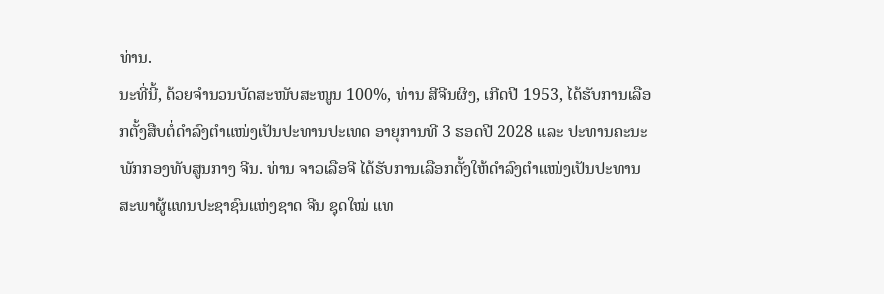ທ່ານ.
ນະທີ່ນີ້, ດ້ວຍຈຳນວນບັດສະໜັບສະໜູນ 100%, ທ່ານ ສີຈີນຜິງ, ເກີດປີ 1953, ໄດ້ຮັບການເລືອກຕັ້ງສືບຕໍ່ດຳລົງຕຳແໜ່ງເປັນປະທານປະເທດ ອາຍຸການທີ 3 ຮອດປີ 2028 ແລະ ປະທານຄະນະພັກກອງທັບສູນກາງ ຈີນ. ທ່ານ ຈາວເລືອຈີ ໄດ້ຮັບການເລືອກຕັ້ງໃຫ້ດຳລົງຕຳແໜ່ງເປັນປະທານສະພາຜູ້ແທນປະຊາຊົນແຫ່ງຊາດ ຈີນ ຊຸດໃໝ່ ແທ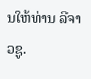ນໃຫ້ທ່ານ ລີຈາວຊູ.